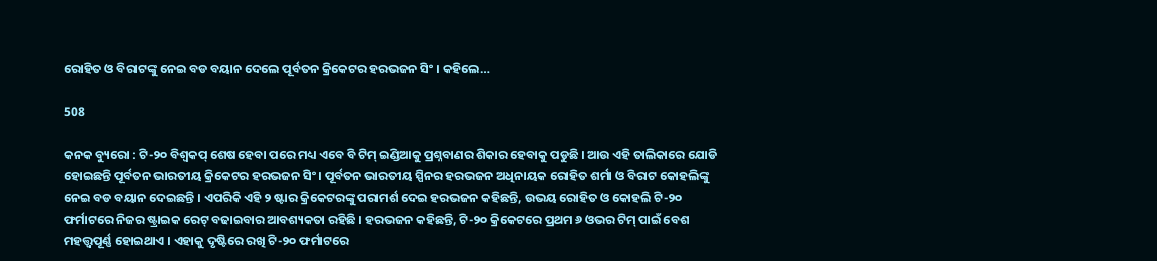ରୋହିତ ଓ ବିରାଟଙ୍କୁ ନେଇ ବଡ ବୟାନ ଦେଲେ ପୂର୍ବତନ କ୍ରିକେଟର ହରଭଜନ ସିଂ । କହିଲେ…

508

କନକ ବ୍ୟୁରୋ : ଟି-୨୦ ବିଶ୍ୱକପ୍ ଶେଷ ହେବା ପରେ ମଧ୍ୟ ଏବେ ବି ଟିମ୍ ଇଣ୍ଡିଆକୁ ପ୍ରଶ୍ନବାଣର ଶିକାର ହେବାକୁ ପଡୁଛି । ଆଉ ଏହି ତାଲିକାରେ ଯୋଡି ହୋଇଛନ୍ତି ପୂର୍ବତନ ଭାରତୀୟ କ୍ରିକେଟର ହରଭଜନ ସିଂ । ପୂର୍ବତନ ଭାରତୀୟ ସ୍ପିନର ହରଭଜନ ଅଧିନାୟକ ରୋହିତ ଶର୍ମା ଓ ବିରାଟ କୋହଲିଙ୍କୁ ନେଇ ବଡ ବୟାନ ଦେଇଛନ୍ତି । ଏପରିକି ଏହି ୨ ଷ୍ଟାର କ୍ରିକେଟରଙ୍କୁ ପରାମର୍ଶ ଦେଇ ହରଭଜନ କହିଛନ୍ତି, ଉଭୟ ରୋହିତ ଓ କୋହଲି ଟି-୨୦ ଫର୍ମାଟରେ ନିଜର ଷ୍ଟ୍ରାଇକ ରେଟ୍ ବଢାଇବାର ଆବଶ୍ୟକତା ରହିଛି । ହରଭଜନ କହିଛନ୍ତି, ଟି-୨୦ କ୍ରିକେଟରେ ପ୍ରଥମ ୬ ଓଭର ଟିମ୍ ପାଇଁ ବେଶ ମହତ୍ତ୍ୱପୂର୍ଣ୍ଣ ହୋଇଥାଏ । ଏହାକୁ ଦୃଷ୍ଟିରେ ରଖି ଟି-୨୦ ଫର୍ମାଟରେ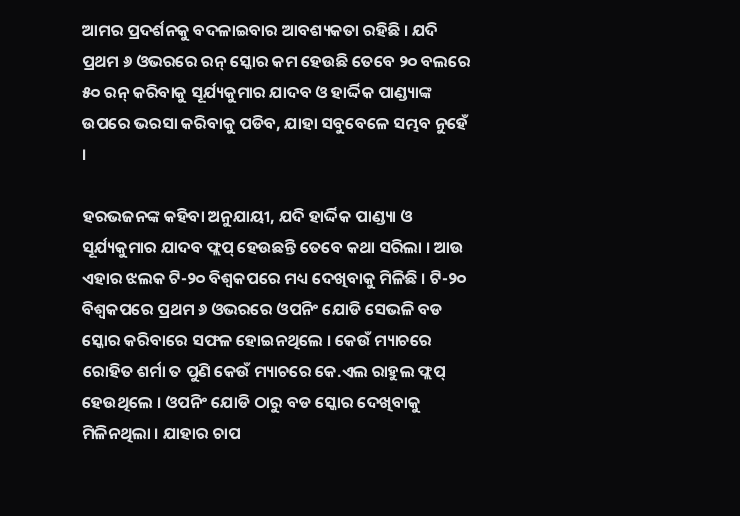ଆମର ପ୍ରଦର୍ଶନକୁ ବଦଳାଇବାର ଆବଶ୍ୟକତା ରହିଛି । ଯଦି ପ୍ରଥମ ୬ ଓଭରରେ ରନ୍ ସ୍କୋର କମ ହେଉଛି ତେବେ ୨୦ ବଲରେ ୫୦ ରନ୍ କରିବାକୁ ସୂର୍ଯ୍ୟକୁମାର ଯାଦବ ଓ ହାର୍ଦ୍ଦିକ ପାଣ୍ଡ୍ୟାଙ୍କ ଉପରେ ଭରସା କରିବାକୁ ପଡିବ, ଯାହା ସବୁବେଳେ ସମ୍ଭବ ନୁହେଁ ।

ହରଭଜନଙ୍କ କହିବା ଅନୁଯାୟୀ, ଯଦି ହାର୍ଦ୍ଦିକ ପାଣ୍ଡ୍ୟା ଓ ସୂର୍ଯ୍ୟକୁମାର ଯାଦବ ଫ୍ଲପ୍ ହେଉଛନ୍ତି ତେବେ କଥା ସରିଲା । ଆଉ ଏହାର ଝଲକ ଟି-୨୦ ବିଶ୍ୱକପରେ ମଧ୍ୟ ଦେଖିବାକୁ ମିଳିଛି । ଟି-୨୦ ବିଶ୍ୱକପରେ ପ୍ରଥମ ୬ ଓଭରରେ ଓପନିଂ ଯୋଡି ସେଭଳି ବଡ ସ୍କୋର କରିବାରେ ସଫଳ ହୋଇନଥିଲେ । କେଉଁ ମ୍ୟାଚରେ ରୋହିତ ଶର୍ମା ତ ପୁଣି କେଉଁ ମ୍ୟାଚରେ କେ.ଏଲ ରାହୁଲ ଫ୍ଲପ୍ ହେଉଥିଲେ । ଓପନିଂ ଯୋଡି ଠାରୁ ବଡ ସ୍କୋର ଦେଖିବାକୁ ମିଳିନଥିଲା । ଯାହାର ଚାପ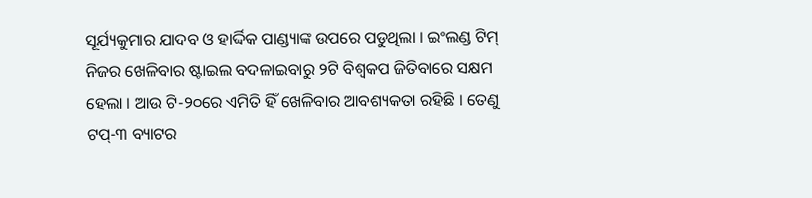ସୂର୍ଯ୍ୟକୁମାର ଯାଦବ ଓ ହାର୍ଦ୍ଦିକ ପାଣ୍ଡ୍ୟାଙ୍କ ଉପରେ ପଡୁଥିଲା । ଇଂଲଣ୍ଡ ଟିମ୍ ନିଜର ଖେଳିବାର ଷ୍ଟାଇଲ ବଦଳାଇବାରୁ ୨ଟି ବିଶ୍ୱକପ ଜିତିବାରେ ସକ୍ଷମ ହେଲା । ଆଉ ଟି-୨୦ରେ ଏମିତି ହିଁ ଖେଳିବାର ଆବଶ୍ୟକତା ରହିଛି । ତେଣୁ ଟପ୍-୩ ବ୍ୟାଟର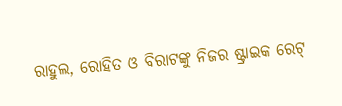ରାହୁଲ, ରୋହିତ ଓ ବିରାଟଙ୍କୁ ନିଜର ଷ୍ଟ୍ରାଇକ ରେଟ୍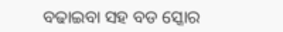ବଢାଇବା ସହ ବଡ ସ୍କୋର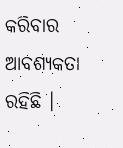କରିବାର ଆବଶ୍ୟକତା ରହିଛି ।